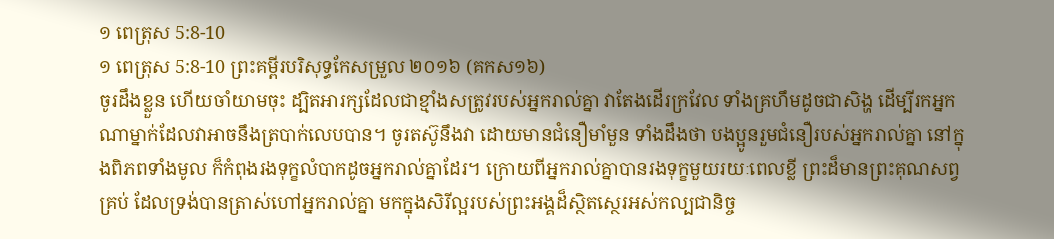១ ពេត្រុស 5:8-10
១ ពេត្រុស 5:8-10 ព្រះគម្ពីរបរិសុទ្ធកែសម្រួល ២០១៦ (គកស១៦)
ចូរដឹងខ្លួន ហើយចាំយាមចុះ ដ្បិតអារក្សដែលជាខ្មាំងសត្រូវរបស់អ្នករាល់គ្នា វាតែងដើរក្រវែល ទាំងគ្រហឹមដូចជាសិង្ហ ដើម្បីរកអ្នកណាម្នាក់ដែលវាអាចនឹងត្របាក់លេបបាន។ ចូរតស៊ូនឹងវា ដោយមានជំនឿមាំមួន ទាំងដឹងថា បងប្អូនរួមជំនឿរបស់អ្នករាល់គ្នា នៅក្នុងពិភពទាំងមូល ក៏កំពុងរងទុក្ខលំបាកដូចអ្នករាល់គ្នាដែរ។ ក្រោយពីអ្នករាល់គ្នាបានរងទុក្ខមួយរយៈពេលខ្លី ព្រះដ៏មានព្រះគុណសព្វគ្រប់ ដែលទ្រង់បានត្រាស់ហៅអ្នករាល់គ្នា មកក្នុងសិរីល្អរបស់ព្រះអង្គដ៏ស្ថិតស្ថេរអស់កល្បជានិច្ច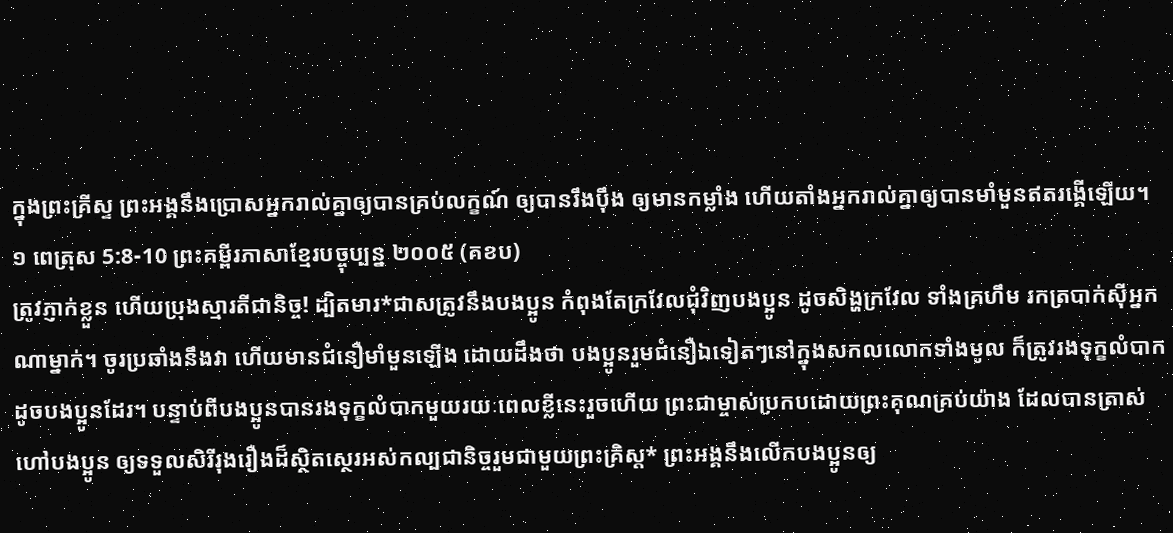ក្នុងព្រះគ្រីស្ទ ព្រះអង្គនឹងប្រោសអ្នករាល់គ្នាឲ្យបានគ្រប់លក្ខណ៍ ឲ្យបានរឹងប៉ឹង ឲ្យមានកម្លាំង ហើយតាំងអ្នករាល់គ្នាឲ្យបានមាំមួនឥតរង្គើឡើយ។
១ ពេត្រុស 5:8-10 ព្រះគម្ពីរភាសាខ្មែរបច្ចុប្បន្ន ២០០៥ (គខប)
ត្រូវភ្ញាក់ខ្លួន ហើយប្រុងស្មារតីជានិច្ច! ដ្បិតមារ*ជាសត្រូវនឹងបងប្អូន កំពុងតែក្រវែលជុំវិញបងប្អូន ដូចសិង្ហក្រវែល ទាំងគ្រហឹម រកត្របាក់ស៊ីអ្នកណាម្នាក់។ ចូរប្រឆាំងនឹងវា ហើយមានជំនឿមាំមួនឡើង ដោយដឹងថា បងប្អូនរួមជំនឿឯទៀតៗនៅក្នុងសកលលោកទាំងមូល ក៏ត្រូវរងទុក្ខលំបាកដូចបងប្អូនដែរ។ បន្ទាប់ពីបងប្អូនបានរងទុក្ខលំបាកមួយរយៈពេលខ្លីនេះរួចហើយ ព្រះជាម្ចាស់ប្រកបដោយព្រះគុណគ្រប់យ៉ាង ដែលបានត្រាស់ហៅបងប្អូន ឲ្យទទួលសិរីរុងរឿងដ៏ស្ថិតស្ថេរអស់កល្បជានិច្ចរួមជាមួយព្រះគ្រិស្ត* ព្រះអង្គនឹងលើកបងប្អូនឲ្យ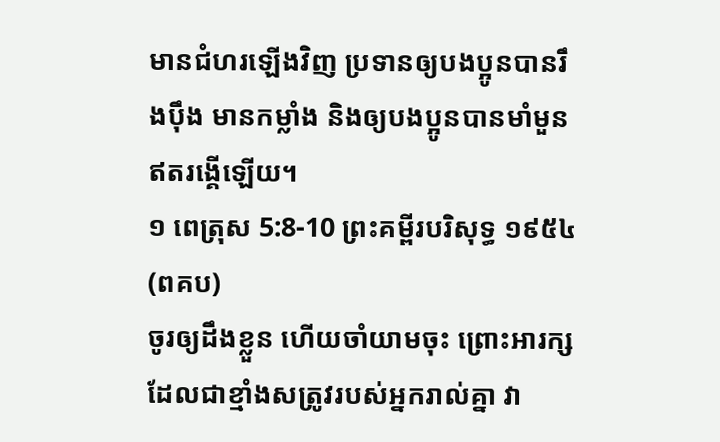មានជំហរឡើងវិញ ប្រទានឲ្យបងប្អូនបានរឹងប៉ឹង មានកម្លាំង និងឲ្យបងប្អូនបានមាំមួនឥតរង្គើឡើយ។
១ ពេត្រុស 5:8-10 ព្រះគម្ពីរបរិសុទ្ធ ១៩៥៤ (ពគប)
ចូរឲ្យដឹងខ្លួន ហើយចាំយាមចុះ ព្រោះអារក្ស ដែលជាខ្មាំងសត្រូវរបស់អ្នករាល់គ្នា វា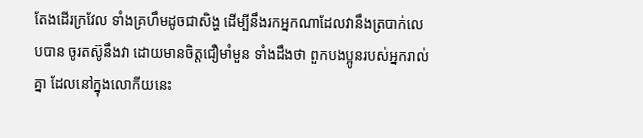តែងដើរក្រវែល ទាំងគ្រហឹមដូចជាសិង្ហ ដើម្បីនឹងរកអ្នកណាដែលវានឹងត្របាក់លេបបាន ចូរតស៊ូនឹងវា ដោយមានចិត្តជឿមាំមួន ទាំងដឹងថា ពួកបងប្អូនរបស់អ្នករាល់គ្នា ដែលនៅក្នុងលោកីយនេះ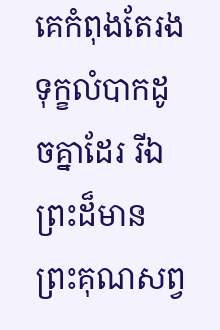គេកំពុងតែរងទុក្ខលំបាកដូចគ្នាដែរ រីឯព្រះដ៏មានព្រះគុណសព្វ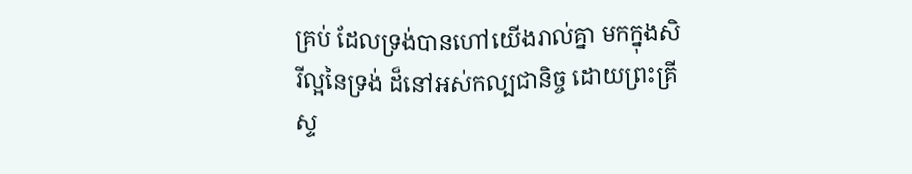គ្រប់ ដែលទ្រង់បានហៅយើងរាល់គ្នា មកក្នុងសិរីល្អនៃទ្រង់ ដ៏នៅអស់កល្បជានិច្ច ដោយព្រះគ្រីស្ទ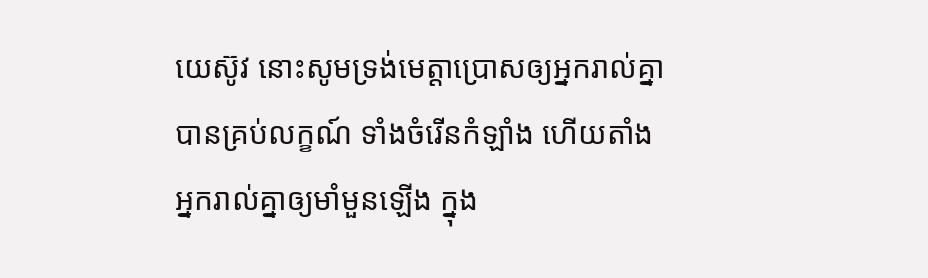យេស៊ូវ នោះសូមទ្រង់មេត្តាប្រោសឲ្យអ្នករាល់គ្នាបានគ្រប់លក្ខណ៍ ទាំងចំរើនកំឡាំង ហើយតាំងអ្នករាល់គ្នាឲ្យមាំមួនឡើង ក្នុង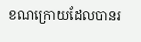ខណក្រោយដែលបានរ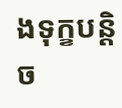ងទុក្ខបន្តិច